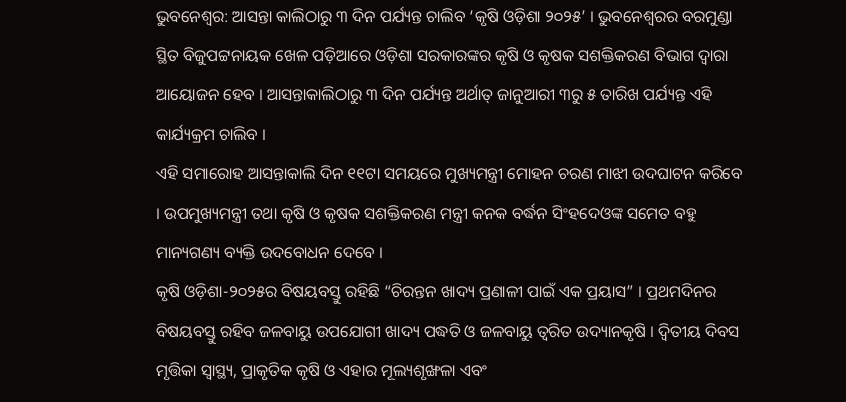ଭୁବନେଶ୍ୱର: ଆସନ୍ତା କାଲିଠାରୁ ୩ ଦିନ ପର୍ଯ୍ୟନ୍ତ ଚାଲିବ ‘କୃଷି ଓଡ଼ିଶା ୨୦୨୫’ । ଭୁବନେଶ୍ୱରର ବରମୁଣ୍ଡା ସ୍ଥିତ ବିଜୁପଟ୍ଟନାୟକ ଖେଳ ପଡ଼ିଆରେ ଓଡ଼ିଶା ସରକାରଙ୍କର କୃଷି ଓ କୃଷକ ସଶକ୍ତିକରଣ ବିଭାଗ ଦ୍ଵାରା ଆୟୋଜନ ହେବ । ଆସନ୍ତାକାଲିଠାରୁ ୩ ଦିନ ପର୍ଯ୍ୟନ୍ତ ଅର୍ଥାତ୍ ଜାନୁଆରୀ ୩ରୁ ୫ ତାରିଖ ପର୍ଯ୍ୟନ୍ତ ଏହି କାର୍ଯ୍ୟକ୍ରମ ଚାଲିବ ।
ଏହି ସମାରୋହ ଆସନ୍ତାକାଲି ଦିନ ୧୧ଟା ସମୟରେ ମୁଖ୍ୟମନ୍ତ୍ରୀ ମୋହନ ଚରଣ ମାଝୀ ଉଦଘାଟନ କରିବେ । ଉପମୁଖ୍ୟମନ୍ତ୍ରୀ ତଥା କୃଷି ଓ କୃଷକ ସଶକ୍ତିକରଣ ମନ୍ତ୍ରୀ କନକ ବର୍ଦ୍ଧନ ସିଂହଦେଓଙ୍କ ସମେତ ବହୁ ମାନ୍ୟଗଣ୍ୟ ବ୍ୟକ୍ତି ଉଦବୋଧନ ଦେବେ ।
କୃଷି ଓଡ଼ିଶା-୨୦୨୫ର ବିଷୟବସ୍ତୁ ରହିଛି “ଚିରନ୍ତନ ଖାଦ୍ୟ ପ୍ରଣାଳୀ ପାଇଁ ଏକ ପ୍ରୟାସ” । ପ୍ରଥମଦିନର ବିଷୟବସ୍ତୁ ରହିବ ଜଳବାୟୁ ଉପଯୋଗୀ ଖାଦ୍ୟ ପଦ୍ଧତି ଓ ଜଳବାୟୁ ତ୍ୱରିତ ଉଦ୍ୟାନକୃଷି । ଦ୍ୱିତୀୟ ଦିବସ ମୃତ୍ତିକା ସ୍ୱାସ୍ଥ୍ୟ, ପ୍ରାକୃତିକ କୃଷି ଓ ଏହାର ମୂଲ୍ୟଶୃଙ୍ଖଳା ଏବଂ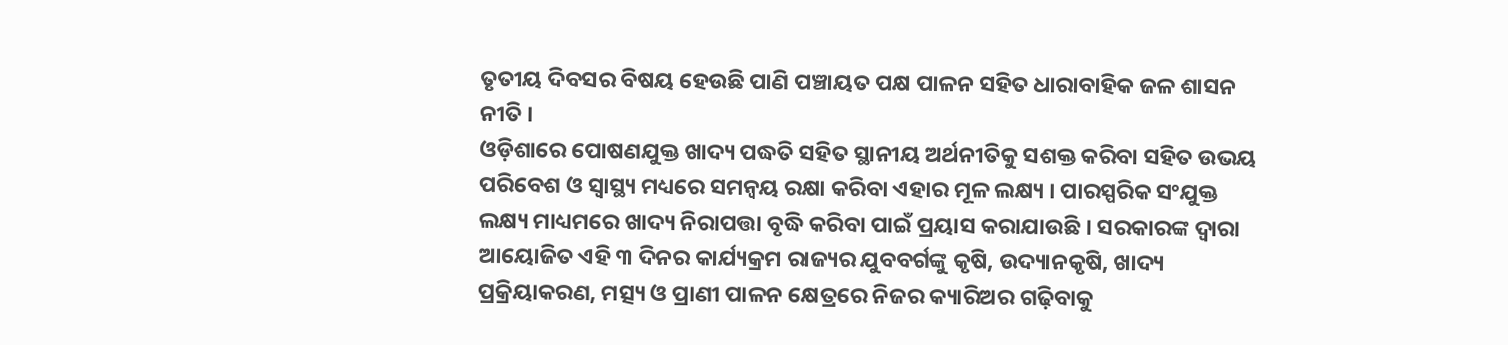ତୃତୀୟ ଦିବସର ବିଷୟ ହେଉଛି ପାଣି ପଞ୍ଚାୟତ ପକ୍ଷ ପାଳନ ସହିତ ଧାରାବାହିକ ଜଳ ଶାସନ ନୀତି ।
ଓଡ଼ିଶାରେ ପୋଷଣଯୁକ୍ତ ଖାଦ୍ୟ ପଦ୍ଧତି ସହିତ ସ୍ଥାନୀୟ ଅର୍ଥନୀତିକୁ ସଶକ୍ତ କରିବା ସହିତ ଉଭୟ ପରିବେଶ ଓ ସ୍ୱାସ୍ଥ୍ୟ ମଧ୍ୟରେ ସମନ୍ୱୟ ରକ୍ଷା କରିବା ଏହାର ମୂଳ ଲକ୍ଷ୍ୟ । ପାରସ୍ପରିକ ସଂଯୁକ୍ତ ଲକ୍ଷ୍ୟ ମାଧ୍ୟମରେ ଖାଦ୍ୟ ନିରାପତ୍ତା ବୃଦ୍ଧି କରିବା ପାଇଁ ପ୍ରୟାସ କରାଯାଉଛି । ସରକାରଙ୍କ ଦ୍ୱାରା ଆୟୋଜିତ ଏହି ୩ ଦିନର କାର୍ଯ୍ୟକ୍ରମ ରାଜ୍ୟର ଯୁବବର୍ଗଙ୍କୁ କୃଷି, ଉଦ୍ୟାନକୃଷି, ଖାଦ୍ୟ ପ୍ରକ୍ରିୟାକରଣ, ମତ୍ସ୍ୟ ଓ ପ୍ରାଣୀ ପାଳନ କ୍ଷେତ୍ରରେ ନିଜର କ୍ୟାରିଅର ଗଢ଼ିବାକୁ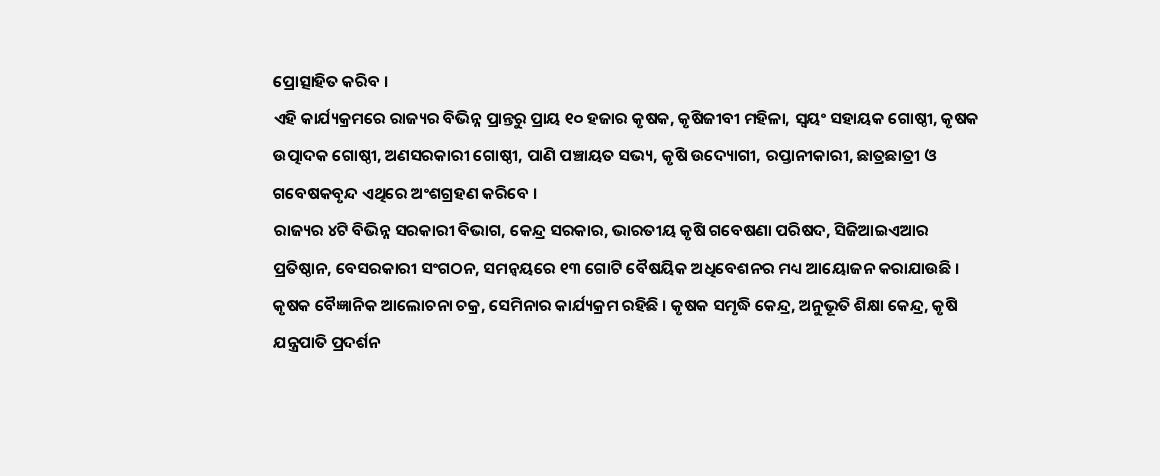ପ୍ରୋତ୍ସାହିତ କରିବ ।
ଏହି କାର୍ଯ୍ୟକ୍ରମରେ ରାଜ୍ୟର ବିଭିନ୍ନ ପ୍ରାନ୍ତରୁ ପ୍ରାୟ ୧୦ ହଜାର କୃଷକ, କୃଷିଜୀବୀ ମହିଳା, ସ୍ୱୟଂ ସହାୟକ ଗୋଷ୍ଠୀ, କୃଷକ ଉତ୍ପାଦକ ଗୋଷ୍ଠୀ, ଅଣସରକାରୀ ଗୋଷ୍ଠୀ, ପାଣି ପଞ୍ଚାୟତ ସଭ୍ୟ, କୃଷି ଉଦ୍ୟୋଗୀ, ରପ୍ତାନୀକାରୀ, ଛାତ୍ରଛାତ୍ରୀ ଓ ଗବେଷକବୃନ୍ଦ ଏଥିରେ ଅଂଶଗ୍ରହଣ କରିବେ ।
ରାଜ୍ୟର ୪ଟି ବିଭିନ୍ନ ସରକାରୀ ବିଭାଗ, କେନ୍ଦ୍ର ସରକାର, ଭାରତୀୟ କୃଷି ଗବେଷଣା ପରିଷଦ, ସିଜିଆଇଏଆର ପ୍ରତିଷ୍ଠାନ, ବେସରକାରୀ ସଂଗଠନ, ସମନ୍ୱୟରେ ୧୩ ଗୋଟି ବୈଷୟିକ ଅଧିବେଶନର ମଧ୍ୟ ଆୟୋଜନ କରାଯାଉଛି । କୃଷକ ବୈଜ୍ଞାନିକ ଆଲୋଚନା ଚକ୍ର, ସେମିନାର କାର୍ଯ୍ୟକ୍ରମ ରହିଛି । କୃଷକ ସମୃଦ୍ଧି କେନ୍ଦ୍ର, ଅନୁଭୂତି ଶିକ୍ଷା କେନ୍ଦ୍ର, କୃଷି ଯନ୍ତ୍ରପାତି ପ୍ରଦର୍ଶନ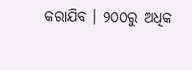କରାଯିବ । ୨୦୦ରୁ ଅଧିକ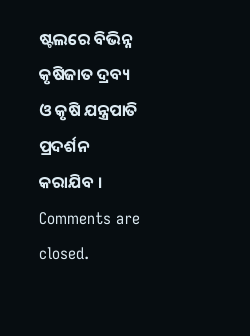ଷ୍ଟଲରେ ବିଭିନ୍ନ କୃଷିଜାତ ଦ୍ରବ୍ୟ ଓ କୃଷି ଯନ୍ତ୍ରପାତି ପ୍ରଦର୍ଶନ କରାଯିବ ।
Comments are closed.